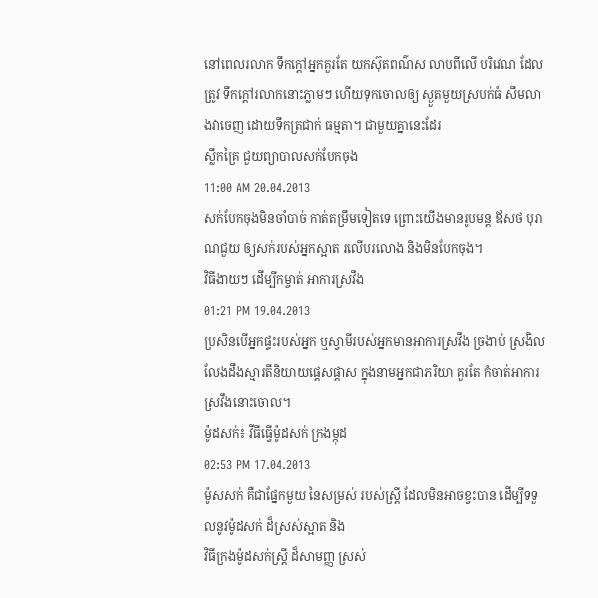នៅពេលរលាក ទឹកក្តៅអ្នកគួរតែ យកស៊ុតពណ៌ស លាបពីលើ បរិវេណ ដែលត្រូវ ទឹកក្តៅរលាកនោះភ្លាមៗ ហើយទុកចោលឲ្យ ស្ងួតមួយស្របក់ធំ សឹមលាងវាចេញ ដោយទឹកត្រជាក់ ធម្មតា។ ជាមួយគ្នានេះដែរ
ស្លឹកគ្រៃ ជួយព្យាបាលសក់បែកចុង
11:00 AM 20.04.2013
សក់បែកចុងមិនចាំបាច់ កាត់តម្រឹមទៀតទេ ព្រោះយើងមានរូបមន្ត ឪសថ បុរាណជួយ ឲ្យសក់របស់អ្នកស្អាត រលើបរលោង និងមិនបែកចុង។
វិធីងាយៗ ដើម្បីកម្ចាត់ អាការស្រវឹង
01:21 PM 19.04.2013
ប្រសិនបើអ្នកផ្ទះរបស់អ្នក ឬស្វាមីរបស់អ្នកមានអាការស្រវឹង ច្រងាប់ ស្រងិល លែងដឹងស្មារតីនិយាយផ្តេសផ្តាស ក្នុងនាមអ្នកជាភរិយា គួរតែ កំចាត់អាការ ស្រវឹងនោះចោល។
ម៉ូដសក់៖ វីធីធ្វើម៉ូដសក់ ក្រងម្កុដ
02:53 PM 17.04.2013
ម៉ូសសក់ គឺជាផ្នែកមួយ នៃសម្រស់ របស់ស្រ្តី ដែលមិនអាចខ្វះបាន ដើម្បីទទួលនូវម៉ូដសក់ ដ៏ស្រស់ស្អាត និង
វិធីក្រងម៉ូដសក់ស្រ្តី ដ៏សាមញ្ញ ស្រស់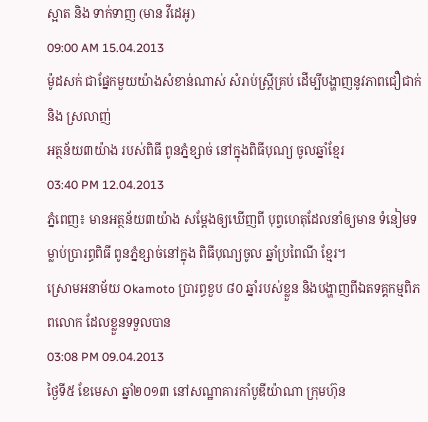ស្អាត និង ទាក់ទាញ (មាន វីដេអូ)
09:00 AM 15.04.2013
ម៉ូដសក់ ជាផ្នែកមួយយ៉ាងសំខាន់ណាស់ សំរាប់ស្រ្តីគ្រប់ ដើម្បីបង្ហាញនូវភាពជឿជាក់ និង ស្រលាញ់
អត្ថន័យ៣យ៉ាង របស់ពិធី ពូនភ្នំខ្សាច់ នៅក្នុងពិធីបុណ្យ ចូលឆ្នាំខ្មែរ
03:40 PM 12.04.2013
ភ្នំពេញ៖ មានអត្ថន័យ៣យ៉ាង សម្ដែងឲ្យឃើញពី បុព្វហេតុដែលនាំឲ្យមាន ទំនៀមទម្លាប់ប្រារព្ធពិធី ពូនភ្នំខ្សាច់នៅក្នុង ពិធីបុណ្យចូល ឆ្នាំប្រពៃណី ខ្មែរ។
ស្រោមអនាម័យ Okamoto ប្រារព្ធខួប ៨០ ឆ្នាំរបស់ខ្លួន និងបង្ហាញពីឯតទគ្គកម្មពិភពលោក ដែលខ្លួនទទួលបាន
03:08 PM 09.04.2013
ថ្ងៃទី៥ ខែមេសា ឆ្នាំ២០១៣ នៅសណ្ឋាគារកាំបូឌីយ៉ាណា ក្រុមហ៊ុន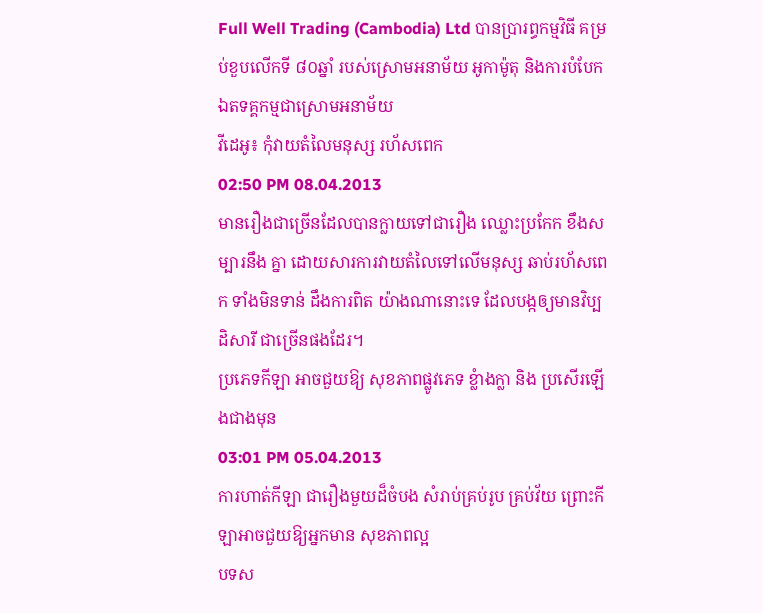Full Well Trading (Cambodia) Ltd បានប្រារព្ធកម្មវិធី គម្រប់ខួបលើកទី ៨០ឆ្នាំ របស់ស្រោមអនាម័យ អូកាម៉ូតុ និងការបំបែកឯតទគ្គកម្មជាស្រោមអនាម័យ
វីដេអូ៖ កុំវាយតំលៃមនុស្ស រហ័សពេក
02:50 PM 08.04.2013
មានរឿងជាច្រើនដែលបានក្លាយទៅជារឿង ឈ្លោះប្រកែក ខឹងសម្បារនឹង គ្នា ដោយសារការវាយតំលៃទៅលើមនុស្ស ឆាប់រហ័សពេក ទាំងមិនទាន់ ដឹងការពិត យ៉ាងណានោះទេ ដែលបង្កឲ្យមានវិប្បដិសារី ជាច្រើនផងដែរ។
ប្រភេទកីឡា អាចជួយឱ្យ សុខភាពផ្លូវភេទ ខ្លំាងក្លា និង ប្រសើរឡើងជាងមុន
03:01 PM 05.04.2013
ការហាត់កីឡា ជារឿងមួយដ៏ចំបង សំរាប់គ្រប់រូប គ្រប់វ័យ ព្រោះកីឡាអាចជួយឱ្យអ្នកមាន សុខភាពល្អ
បទស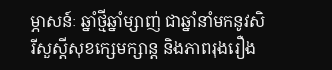ម្ភាសន៍ៈ ឆ្នាំថ្មីឆ្នាំម្សាញ់ ជាឆ្នាំនាំមកនូវសិរីសួស្តីសុខក្សេមក្សាន្ត និងភាពរុងរឿង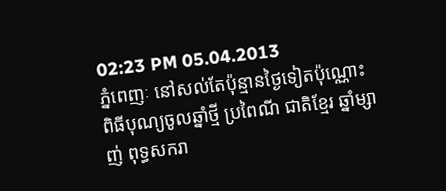02:23 PM 05.04.2013
ភ្នំពេញៈ នៅសល់តែប៉ុន្មានថ្ងៃទៀតប៉ុណ្ណោះ ពិធីបុណ្យចូលឆ្នាំថ្មី ប្រពៃណី ជាតិខ្មែរ ឆ្នាំម្សាញ់ ពុទ្ធសករា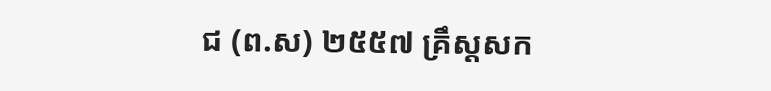ជ (ព.ស) ២៥៥៧ គ្រឹស្តសក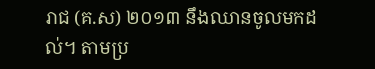រាជ (គ.ស) ២០១៣ នឹងឈានចូលមកដល់។ តាមប្រ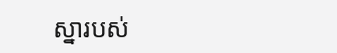ស្នារបស់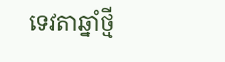ទេវតាឆ្នាំថ្មី